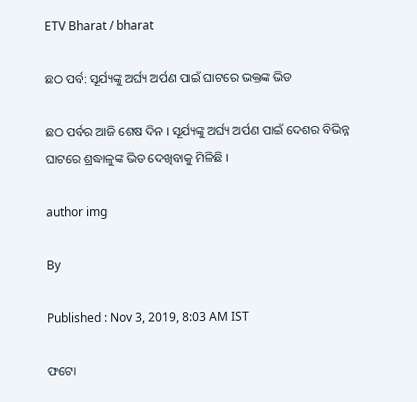ETV Bharat / bharat

ଛଠ ପର୍ବ: ସୂର୍ଯ୍ୟଙ୍କୁ ଅର୍ଘ୍ୟ ଅର୍ପଣ ପାଇଁ ଘାଟରେ ଭକ୍ତଙ୍କ ଭିଡ

ଛଠ ପର୍ବର ଆଜି ଶେଷ ଦିନ । ସୂର୍ଯ୍ୟଙ୍କୁ ଅର୍ଘ୍ୟ ଅର୍ପଣ ପାଇଁ ଦେଶର ବିଭିନ୍ନ ଘାଟରେ ଶ୍ରଦ୍ଧାଳୁଙ୍କ ଭିଡ ଦେଖିବାକୁ ମିଳିଛି ।

author img

By

Published : Nov 3, 2019, 8:03 AM IST

ଫଟୋ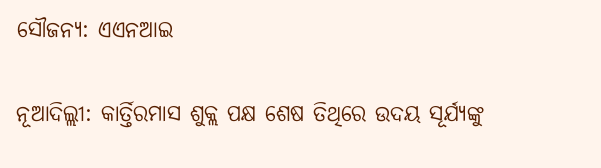ସୌଜନ୍ୟ: ଏଏନଆଇ

ନୂଆଦିଲ୍ଲୀ: କାର୍ତ୍ତିରମାସ ଶୁକ୍ଲ ପକ୍ଷ ଶେଷ ତିଥିରେ ଉଦୟ ସୂର୍ଯ୍ୟଙ୍କୁ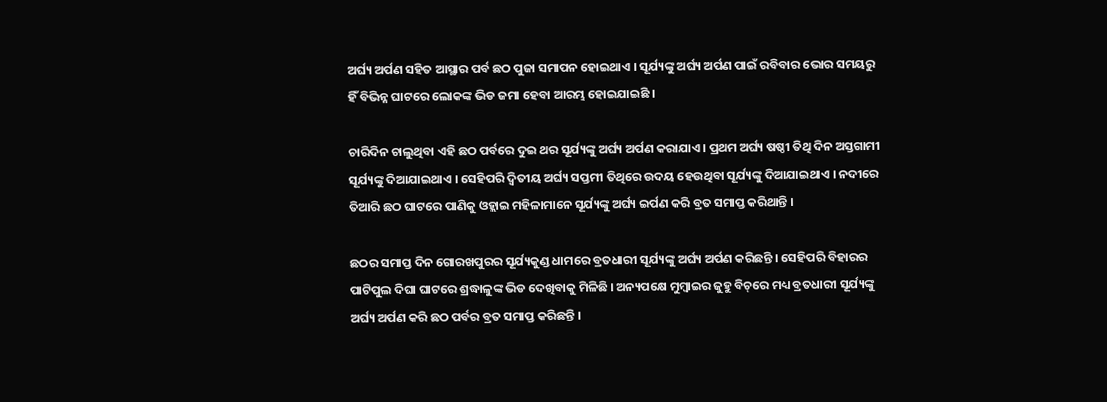ଅର୍ଘ୍ୟ ଅର୍ପଣ ସହିତ ଆସ୍ଥାର ପର୍ବ ଛଠ ପୁଜା ସମାପନ ହୋଇଥାଏ । ସୂର୍ଯ୍ୟଙ୍କୁ ଅର୍ଘ୍ୟ ଅର୍ପଣ ପାଇଁ ରବିବାର ଭୋର ସମୟରୁ ହିଁ ବିଭିନ୍ନ ଘାଟରେ ଲୋକଙ୍କ ଭିଡ ଜମା ହେବା ଆରମ୍ଭ ହୋଇଯାଇଛି ।

ଚାରିଦିନ ଚାଲୁଥିବା ଏହି ଛଠ ପର୍ବରେ ଦୁଇ ଥର ସୂର୍ଯ୍ୟଙ୍କୁ ଅର୍ଘ୍ୟ ଅର୍ପଣ କରାଯାଏ । ପ୍ରଥମ ଅର୍ଘ୍ୟ ଷଷ୍ଠୀ ତିଥି ଦିନ ଅସ୍ତଗାମୀ ସୂର୍ଯ୍ୟଙ୍କୁ ଦିଆଯାଇଥାଏ । ସେହିପରି ଦ୍ବିତୀୟ ଅର୍ଘ୍ୟ ସପ୍ତମୀ ତିଥିରେ ଉଦୟ ହେଉଥିବା ସୂର୍ଯ୍ୟଙ୍କୁ ଦିଆଯାଇଥାଏ । ନଦୀରେ ତିଆରି ଛଠ ଘାଟରେ ପାଣିକୁ ଓହ୍ଲାଇ ମହିଳାମାନେ ସୂର୍ଯ୍ୟଙ୍କୁ ଅର୍ଘ୍ୟ ଇର୍ପଣ କରି ବ୍ରତ ସମାପ୍ତ କରିଥାନ୍ତି ।

ଛଠର ସମାପ୍ତ ଦିନ ଗୋରଖପୁରର ସୂର୍ଯ୍ୟକୁଣ୍ଡ ଧାମରେ ବ୍ରତଧାରୀ ସୂର୍ଯ୍ୟଙ୍କୁ ଅର୍ଘ୍ୟ ଅର୍ପଣ କରିଛନ୍ତି । ସେହିପରି ବିହାରର ପାଟିପୁଲ ଦିଘା ଘାଟରେ ଶ୍ରଦ୍ଧାଳୁଙ୍କ ଭିଡ ଦେଖିବାକୁ ମିଳିଛି । ଅନ୍ୟପକ୍ଷେ ମୁମ୍ବାଇର ଜୁହୁ ବିଚ୍‌ରେ ମଧ୍ୟ ବ୍ରତଧାରୀ ସୂର୍ଯ୍ୟଙ୍କୁ ଅର୍ଘ୍ୟ ଅର୍ପଣ କରି ଛଠ ପର୍ବର ବ୍ରତ ସମାପ୍ତ କରିଛନ୍ତି ।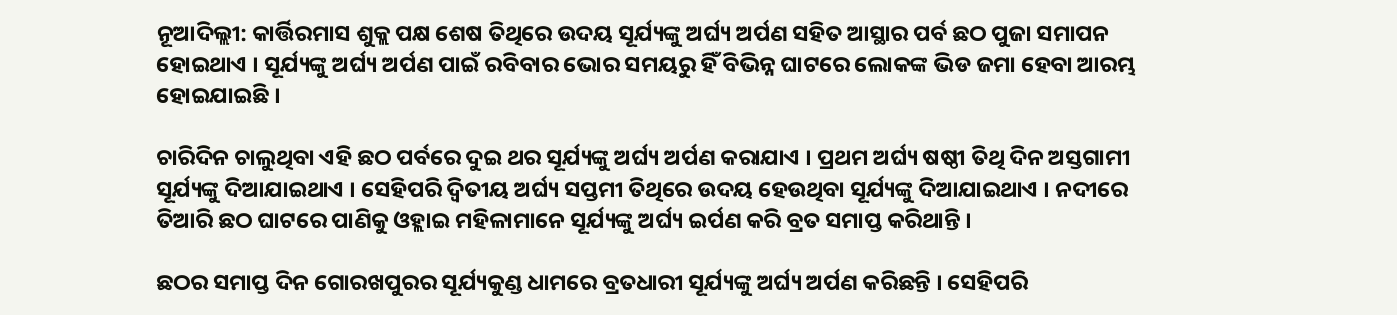ନୂଆଦିଲ୍ଲୀ: କାର୍ତ୍ତିରମାସ ଶୁକ୍ଲ ପକ୍ଷ ଶେଷ ତିଥିରେ ଉଦୟ ସୂର୍ଯ୍ୟଙ୍କୁ ଅର୍ଘ୍ୟ ଅର୍ପଣ ସହିତ ଆସ୍ଥାର ପର୍ବ ଛଠ ପୁଜା ସମାପନ ହୋଇଥାଏ । ସୂର୍ଯ୍ୟଙ୍କୁ ଅର୍ଘ୍ୟ ଅର୍ପଣ ପାଇଁ ରବିବାର ଭୋର ସମୟରୁ ହିଁ ବିଭିନ୍ନ ଘାଟରେ ଲୋକଙ୍କ ଭିଡ ଜମା ହେବା ଆରମ୍ଭ ହୋଇଯାଇଛି ।

ଚାରିଦିନ ଚାଲୁଥିବା ଏହି ଛଠ ପର୍ବରେ ଦୁଇ ଥର ସୂର୍ଯ୍ୟଙ୍କୁ ଅର୍ଘ୍ୟ ଅର୍ପଣ କରାଯାଏ । ପ୍ରଥମ ଅର୍ଘ୍ୟ ଷଷ୍ଠୀ ତିଥି ଦିନ ଅସ୍ତଗାମୀ ସୂର୍ଯ୍ୟଙ୍କୁ ଦିଆଯାଇଥାଏ । ସେହିପରି ଦ୍ବିତୀୟ ଅର୍ଘ୍ୟ ସପ୍ତମୀ ତିଥିରେ ଉଦୟ ହେଉଥିବା ସୂର୍ଯ୍ୟଙ୍କୁ ଦିଆଯାଇଥାଏ । ନଦୀରେ ତିଆରି ଛଠ ଘାଟରେ ପାଣିକୁ ଓହ୍ଲାଇ ମହିଳାମାନେ ସୂର୍ଯ୍ୟଙ୍କୁ ଅର୍ଘ୍ୟ ଇର୍ପଣ କରି ବ୍ରତ ସମାପ୍ତ କରିଥାନ୍ତି ।

ଛଠର ସମାପ୍ତ ଦିନ ଗୋରଖପୁରର ସୂର୍ଯ୍ୟକୁଣ୍ଡ ଧାମରେ ବ୍ରତଧାରୀ ସୂର୍ଯ୍ୟଙ୍କୁ ଅର୍ଘ୍ୟ ଅର୍ପଣ କରିଛନ୍ତି । ସେହିପରି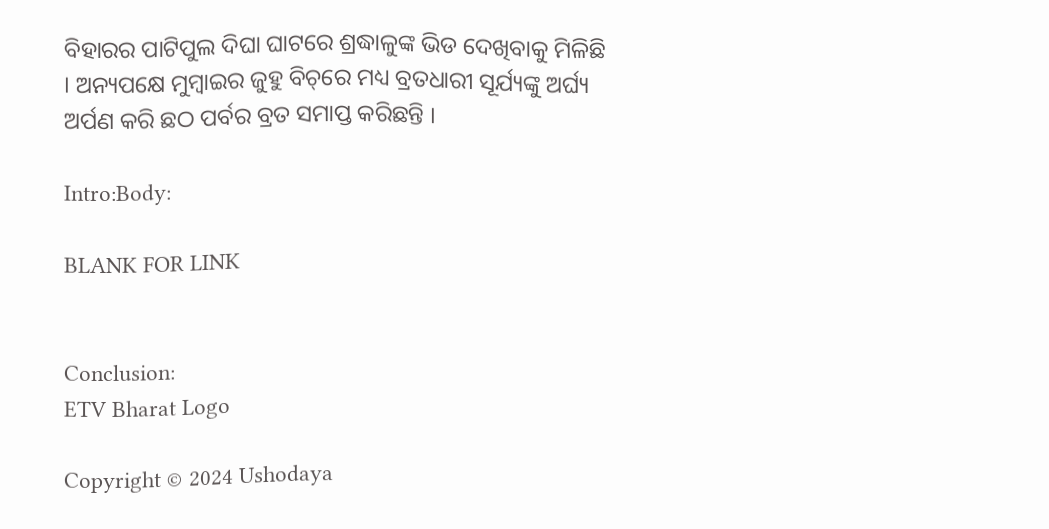ବିହାରର ପାଟିପୁଲ ଦିଘା ଘାଟରେ ଶ୍ରଦ୍ଧାଳୁଙ୍କ ଭିଡ ଦେଖିବାକୁ ମିଳିଛି । ଅନ୍ୟପକ୍ଷେ ମୁମ୍ବାଇର ଜୁହୁ ବିଚ୍‌ରେ ମଧ୍ୟ ବ୍ରତଧାରୀ ସୂର୍ଯ୍ୟଙ୍କୁ ଅର୍ଘ୍ୟ ଅର୍ପଣ କରି ଛଠ ପର୍ବର ବ୍ରତ ସମାପ୍ତ କରିଛନ୍ତି ।

Intro:Body:

BLANK FOR LINK


Conclusion:
ETV Bharat Logo

Copyright © 2024 Ushodaya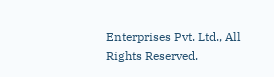Enterprises Pvt. Ltd., All Rights Reserved.